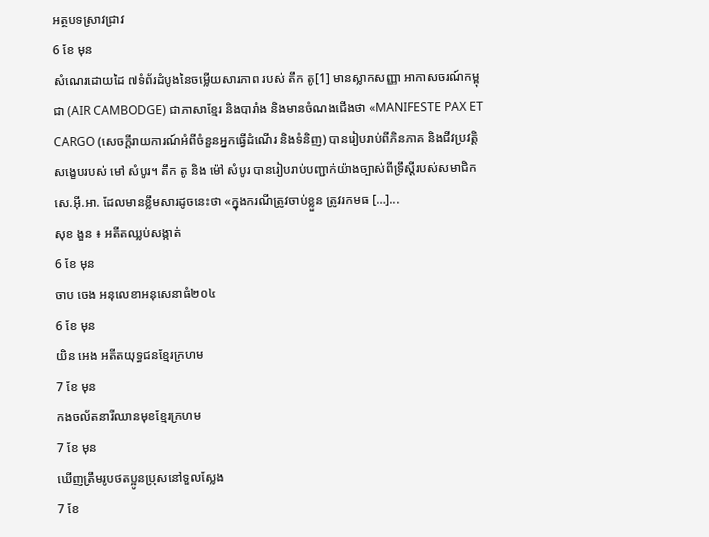អត្ថបទស្រាវជ្រាវ
6 ខែ មុន
សំណេរដោយដៃ ៧ទំព័រដំបូងនៃចម្លើយសារភាព របស់ តឹក តូ[1] មានស្លាកសញ្ញា អាកាសចរណ៍កម្ពុជា (AIR CAMBODGE) ជាភាសាខ្មែរ និងបារាំង និងមានចំណងជើងថា «MANIFESTE PAX ET CARGO (សេចក្តីរាយការណ៍អំពីចំនួនអ្នកធ្វើដំណើរ និងទំនិញ) បានរៀបរាប់ពីភិនភាគ និងជីវប្រវត្តិសង្ខេបរបស់ មៅ សំបូរ។ តឹក តូ និង ម៉ៅ សំបូរ បានរៀបរាប់បញ្ជាក់យ៉ាងច្បាស់ពីទ្រឹស្តីរបស់សមាជិក សេ.អ៊ី.អា. ដែលមានខ្លឹមសារដូចនេះថា «ក្នុងករណីត្រូវចាប់ខ្លួន ត្រូវរកមធ […]...
សុខ ងួន ៖ អតីតឈ្លប់សង្កាត់
6 ខែ មុន
ចាប ចេង អនុលេខាអនុសេនាធំ២០៤
6 ខែ មុន
យិន អេង អតីតយុទ្ធជនខ្មែរក្រហម
7 ខែ មុន
កងចល័តនារីឈានមុខខ្មែរក្រហម
7 ខែ មុន
ឃើញត្រឹមរូបថតប្អូនប្រុសនៅទួលស្លែង
7 ខែ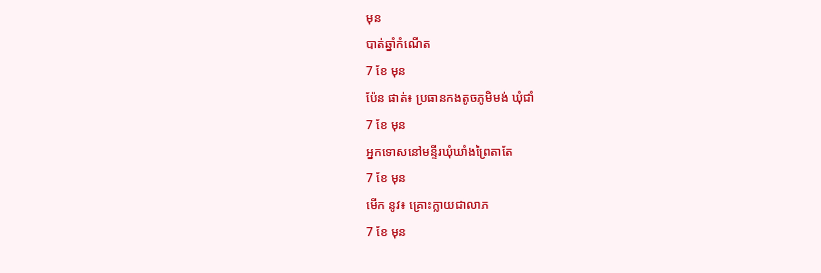មុន
បាត់ឆ្នាំកំណើត
7 ខែ មុន
ប៉ែន ផាត់៖ ប្រធានកងតូចភូមិមង់ ឃុំជាំ
7 ខែ មុន
អ្នកទោសនៅមន្ទីរឃុំឃាំងព្រៃតាតែ
7 ខែ មុន
មើក នូវ៖ គ្រោះក្លាយជាលាភ
7 ខែ មុន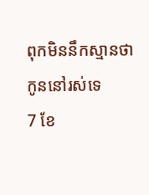ពុកមិននឹកស្មានថាកូននៅរស់ទេ
7 ខែ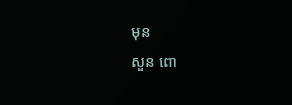មុន
សួន ពោ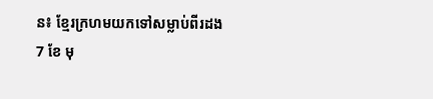ន៖ ខ្មែរក្រហមយកទៅសម្លាប់ពីរដង
7 ខែ មុ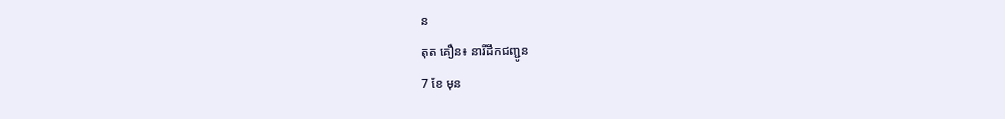ន
តុត គឿន៖ នារីដឹកជញ្ជូន
7 ខែ មុន